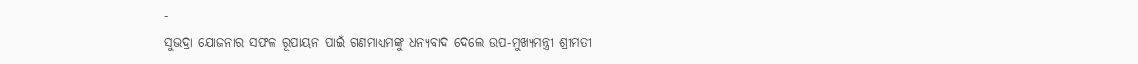-
ସୁଭଦ୍ରା ଯୋଜନାର ସଫଳ ରୂପାୟନ ପାଇଁ ଗଣମାଧ୍ୟମଙ୍କୁ ଧନ୍ୟବାଦ ଦେଲେ ଉପ-ମୁଖ୍ୟମନ୍ତ୍ରୀ ଶ୍ରୀମତୀ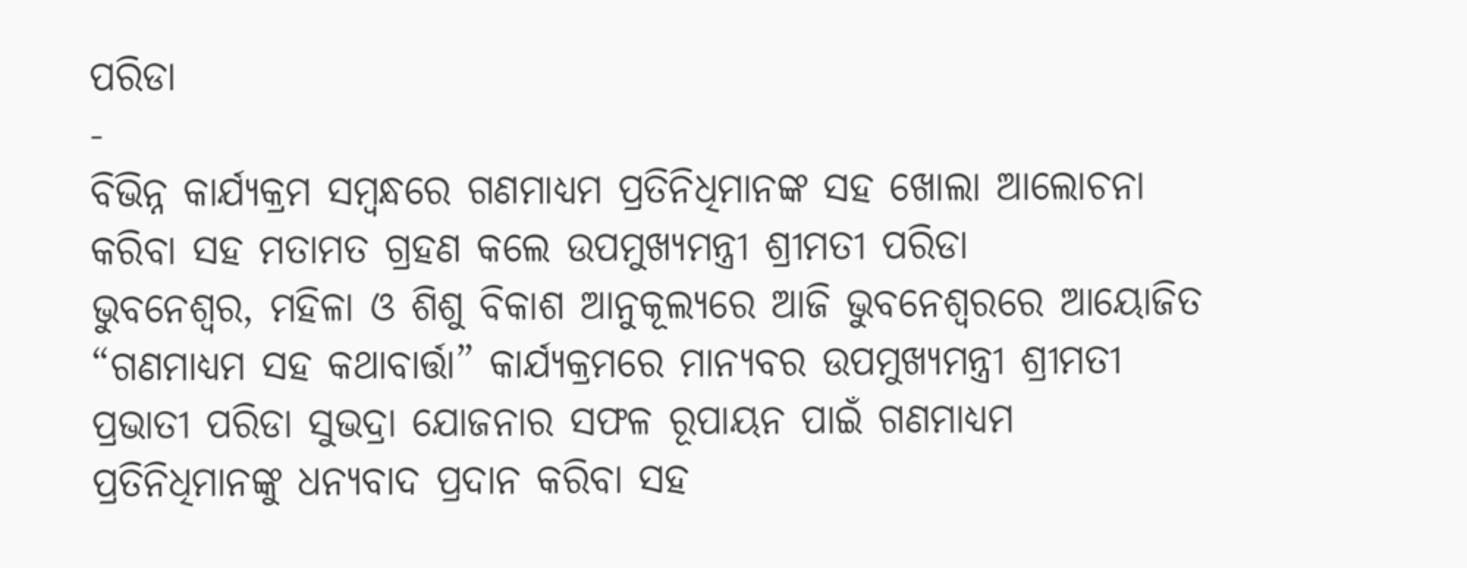ପରିଡା
-
ବିଭିନ୍ନ କାର୍ଯ୍ୟକ୍ରମ ସମ୍ବନ୍ଧରେ ଗଣମାଧ୍ୟମ ପ୍ରତିନିଧିମାନଙ୍କ ସହ ଖୋଲା ଆଲୋଚନା କରିବା ସହ ମତାମତ ଗ୍ରହଣ କଲେ ଉପମୁଖ୍ୟମନ୍ତ୍ରୀ ଶ୍ରୀମତୀ ପରିଡା
ଭୁବନେଶ୍ୱର, ମହିଳା ଓ ଶିଶୁ ବିକାଶ ଆନୁକୂଲ୍ୟରେ ଆଜି ଭୁବନେଶ୍ୱରରେ ଆୟୋଜିତ “ଗଣମାଧ୍ୟମ ସହ କଥାବାର୍ତ୍ତା” କାର୍ଯ୍ୟକ୍ରମରେ ମାନ୍ୟବର ଉପମୁଖ୍ୟମନ୍ତ୍ରୀ ଶ୍ରୀମତୀ ପ୍ରଭାତୀ ପରିଡା ସୁଭଦ୍ରା ଯୋଜନାର ସଫଳ ରୂପାୟନ ପାଇଁ ଗଣମାଧ୍ୟମ ପ୍ରତିନିଧିମାନଙ୍କୁ ଧନ୍ୟବାଦ ପ୍ରଦାନ କରିବା ସହ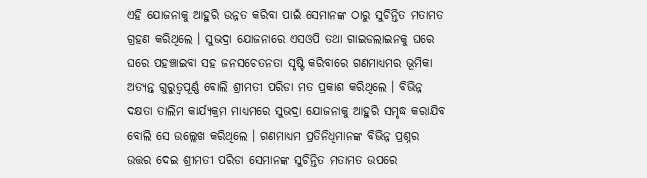ଏହି ଯୋଜନାକୁ ଆହୁରି ଉନ୍ନତ କରିବା ପାଇଁ ସେମାନଙ୍କ ଠାରୁ ସୁଚିନ୍ତିତ ମତାମତ ଗ୍ରହଣ କରିଥିଲେ । ସୁଭଦ୍ରା ଯୋଜନାରେ ଏସଓପି ତଥା ଗାଇଡଲାଇନକୁ ଘରେ ଘରେ ପହଞ୍ଚାଇବା ସହ ଜନସଚେତନତା ସୃଷ୍ଟି କରିବାରେ ଗଣମାଧ୍ୟମର ଭୂମିକା ଅତ୍ୟନ୍ତ ଗୁରୁତ୍ୱପୂର୍ଣ୍ଣ ବୋଲି ଶ୍ରୀମତୀ ପରିଡା ମତ ପ୍ରକାଶ କରିଥିଲେ । ବିଭିନ୍ନ ଦକ୍ଷତା ତାଲିମ କାର୍ଯ୍ୟକ୍ରମ ମାଧ୍ୟମରେ ସୁଭଦ୍ରା ଯୋଜନାକୁ ଆହୁରି ସମୃଦ୍ଧ କରାଯିବ ବୋଲି ସେ ଉଲ୍ଲେଖ କରିଥିଲେ । ଗଣମାଧ୍ୟମ ପ୍ରତିନିଧିମାନଙ୍କ ବିଭିନ୍ନ ପ୍ରଶ୍ନର ଉତ୍ତର ଦେଇ ଶ୍ରୀମତୀ ପରିଡା ସେମାନଙ୍କ ସୁଚିନ୍ତିତ ମତାମତ ଉପରେ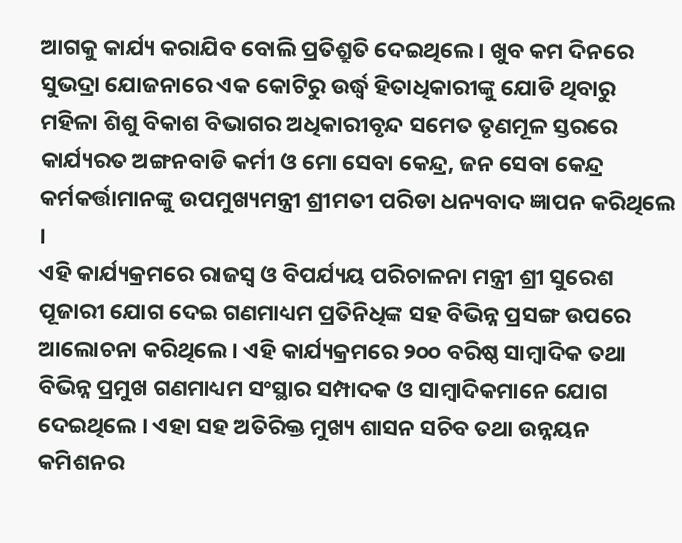ଆଗକୁ କାର୍ଯ୍ୟ କରାଯିବ ବୋଲି ପ୍ରତିଶ୍ରୁତି ଦେଇଥିଲେ । ଖୁବ କମ ଦିନରେ ସୁଭଦ୍ରା ଯୋଜନାରେ ଏକ କୋଟିରୁ ଉର୍ଦ୍ଧ୍ଵ ହିତାଧିକାରୀଙ୍କୁ ଯୋଡି ଥିବାରୁ ମହିଳା ଶିଶୁ ବିକାଶ ବିଭାଗର ଅଧିକାରୀବୃନ୍ଦ ସମେତ ତୃଣମୂଳ ସ୍ତରରେ କାର୍ଯ୍ୟରତ ଅଙ୍ଗନବାଡି କର୍ମୀ ଓ ମୋ ସେବା କେନ୍ଦ୍ର, ଜନ ସେବା କେନ୍ଦ୍ର କର୍ମକର୍ତ୍ତାମାନଙ୍କୁ ଉପମୁଖ୍ୟମନ୍ତ୍ରୀ ଶ୍ରୀମତୀ ପରିଡା ଧନ୍ୟବାଦ ଜ୍ଞାପନ କରିଥିଲେ ।
ଏହି କାର୍ଯ୍ୟକ୍ରମରେ ରାଜସ୍ବ ଓ ବିପର୍ଯ୍ୟୟ ପରିଚାଳନା ମନ୍ତ୍ରୀ ଶ୍ରୀ ସୁରେଶ ପୂଜାରୀ ଯୋଗ ଦେଇ ଗଣମାଧ୍ୟମ ପ୍ରତିନିଧିଙ୍କ ସହ ବିଭିନ୍ନ ପ୍ରସଙ୍ଗ ଉପରେ ଆଲୋଚନା କରିଥିଲେ । ଏହି କାର୍ଯ୍ୟକ୍ରମରେ ୨୦୦ ବରିଷ୍ଠ ସାମ୍ବାଦିକ ତଥା ବିଭିନ୍ନ ପ୍ରମୁଖ ଗଣମାଧ୍ୟମ ସଂସ୍ଥାର ସମ୍ପାଦକ ଓ ସାମ୍ବାଦିକମାନେ ଯୋଗ ଦେଇଥିଲେ । ଏହା ସହ ଅତିରିକ୍ତ ମୁଖ୍ୟ ଶାସନ ସଚିବ ତଥା ଉନ୍ନୟନ କମିଶନର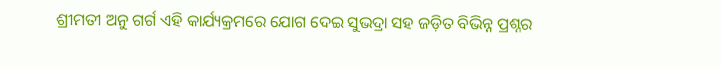ଶ୍ରୀମତୀ ଅନୁ ଗର୍ଗ ଏହି କାର୍ଯ୍ୟକ୍ରମରେ ଯୋଗ ଦେଇ ସୁଭଦ୍ରା ସହ ଜଡ଼ିତ ବିଭିନ୍ନ ପ୍ରଶ୍ନର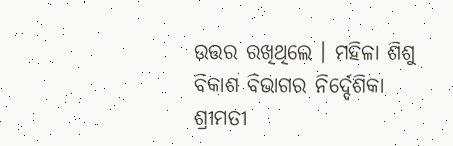ଉତ୍ତର ରଖିଥିଲେ । ମହିଳା ଶିଶୁ ବିକାଶ ବିଭାଗର ନିର୍ଦ୍ଦେଶିକା ଶ୍ରୀମତୀ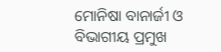ମୋନିଷା ବାନାର୍ଜୀ ଓ ବିଭାଗୀୟ ପ୍ରମୁଖ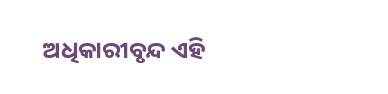ଅଧିକାରୀବୃନ୍ଦ ଏହି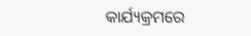କାର୍ଯ୍ୟକ୍ରମରେ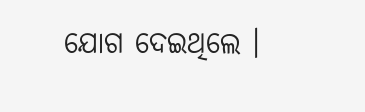ଯୋଗ ଦେଇଥିଲେ ।